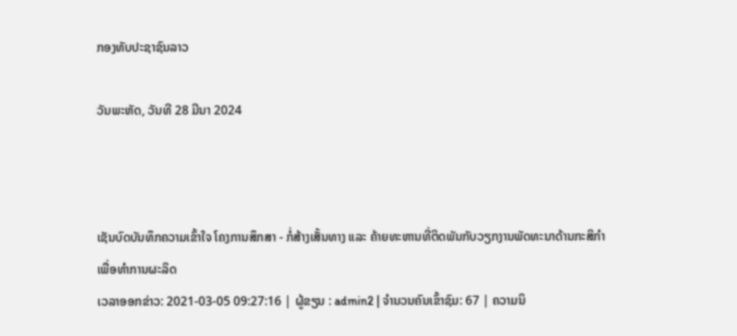ກອງທັບປະຊາຊົນລາວ

ວັນພະຫັດ, ວັນທີ 28 ມີນາ 2024



ເຊັນບົດບັນທຶກຄວາມເຂົ້າໃຈ ໂຄງການສຶກສາ - ກໍ່ສ້າງເສັ້ນທາງ ແລະ ຄ້າຍທະຫານທີ່ຕິດພັນກັບວຽກງານພັດທະນາດ້ານກະສິກຳເພື່ອທຳການຜະລິດ
ເວລາອອກຂ່າວ: 2021-03-05 09:27:16 | ຜູ້ຂຽນ : admin2 | ຈຳນວນຄົນເຂົ້າຊົມ: 67 | ຄວາມນິ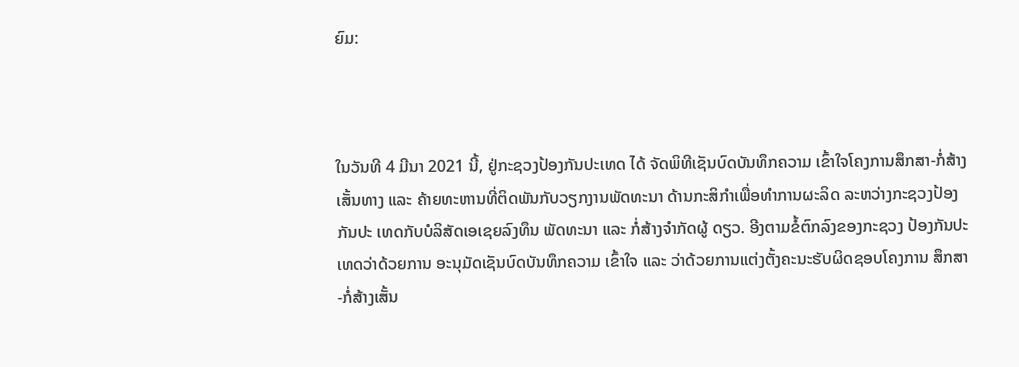ຍົມ:



ໃນວັນທີ 4 ມີນາ 2021 ນີ້, ຢູ່ກະຊວງປ້ອງກັນປະເທດ ໄດ້ ຈັດພິທີເຊັນບົດບັນທຶກຄວາມ ເຂົ້າໃຈໂຄງການສຶກສາ-ກໍ່ສ້າງ ເສັ້ນທາງ ແລະ ຄ້າຍທະຫານທີ່ຕິດພັນກັບວຽກງານພັດທະນາ ດ້ານກະສິກຳເພື່ອທໍາການຜະລິດ ລະຫວ່າງກະຊວງປ້ອງກັນປະ ເທດກັບບໍລິສັດເອເຊຍລົງທຶນ ພັດທະນາ ແລະ ກໍ່ສ້າງຈໍາກັດຜູ້ ດຽວ. ອີງຕາມຂໍ້ຕົກລົງຂອງກະຊວງ ປ້ອງກັນປະເທດວ່າດ້ວຍການ ອະນຸມັດເຊັນບົດບັນທຶກຄວາມ ເຂົ້າໃຈ ແລະ ວ່າດ້ວຍການແຕ່ງຕັ້ງຄະນະຮັບຜິດຊອບໂຄງການ ສຶກສາ-ກໍ່ສ້າງເສັ້ນ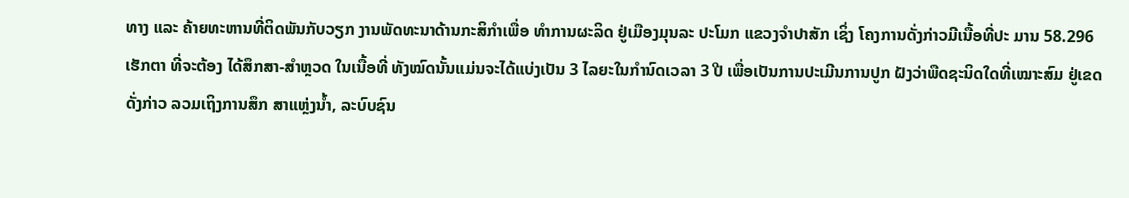ທາງ ແລະ ຄ້າຍທະຫານທີ່ຕິດພັນກັບວຽກ ງານພັດທະນາດ້ານກະສິກຳເພື່ອ ທໍາການຜະລິດ ຢູ່ເມືອງມຸນລະ ປະໂມກ ແຂວງຈໍາປາສັກ ເຊິ່ງ ໂຄງການດັ່ງກ່າວມີເນື້ອທີ່ປະ ມານ 58.296 ເຮັກຕາ ທີ່ຈະຕ້ອງ ໄດ້ສຶກສາ-ສໍາຫຼວດ ໃນເນື້ອທີ່ ທັງໝົດນັ້ນແມ່ນຈະໄດ້ແບ່ງເປັນ 3 ໄລຍະໃນກໍານົດເວລາ 3 ປີ ເພື່ອເປັນການປະເມີນການປູກ ຝັງວ່າພືດຊະນິດໃດທີ່ເໝາະສົມ ຢູ່ເຂດ ດັ່ງກ່າວ ລວມເຖິງການສຶກ ສາແຫຼ່ງນ້ຳ, ລະບົບຊົນ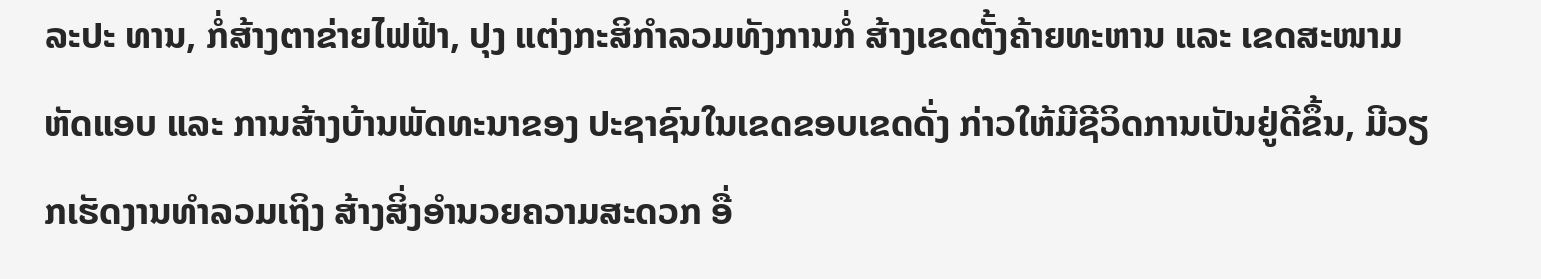ລະປະ ທານ, ກໍ່ສ້າງຕາຂ່າຍໄຟຟ້າ, ປຸງ ແຕ່ງກະສິກໍາລວມທັງການກໍ່ ສ້າງເຂດຕັ້ງຄ້າຍທະຫານ ແລະ ເຂດສະໜາມຫັດແອບ ແລະ ການສ້າງບ້ານພັດທະນາຂອງ ປະຊາຊົນໃນເຂດຂອບເຂດດັ່ງ ກ່າວໃຫ້ມີຊີວິດການເປັນຢູ່ດີຂຶ້ນ, ມີວຽກເຮັດງານທໍາລວມເຖິງ ສ້າງສິ່ງອໍານວຍຄວາມສະດວກ ອື່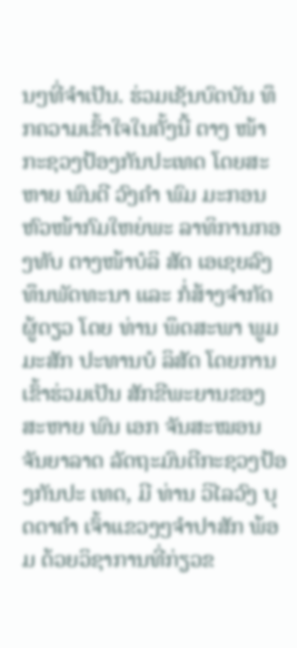ນໆທີ່ຈໍາເປັນ. ຮ່ວມເຊັນບົດບັນ ທຶກຄວາມເຂົ້າໃຈໃນຄັ້ງນີ້ ຕາງ ໜ້າກະຊວງປ້ອງກັນປະເທດ ໂດຍສະຫາຍ ພົນຕີ ວົງຄໍາ ພົມ ມະກອນ ຫົວໜ້າກົມໃຫຍ່ພະ ລາທິການກອງທັບ ຕາງໜ້າບໍລິ ສັດ ເອເຊຍລົງທຶນພັດທະນາ ແລະ ກໍ່ສ້າງຈໍາກັດຜູ້ດຽວ ໂດຍ ທ່ານ ພຶດສະພາ ພູມມະສັກ ປະທານບໍ ລິສັດ ໂດຍການເຂົ້າຮ່ວມເປັນ ສັກຂີພະຍານຂອງ ສະຫາຍ ພົນ ເອກ ຈັນສະໝອນ ຈັນຍາລາດ ລັດຖະມົນຕີກະຊວງປ້ອງກັນປະ ເທດ, ມີ ທ່ານ ວິໄລວົງ ບຸດດາຄໍາ ເຈົ້າແຂວງໆຈຳປາສັກ ພ້ອມ ດ້ວຍວິຊາການທີ່ກ່ຽວຂ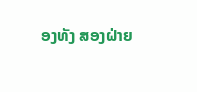ອງທັງ ສອງຝ່າຍ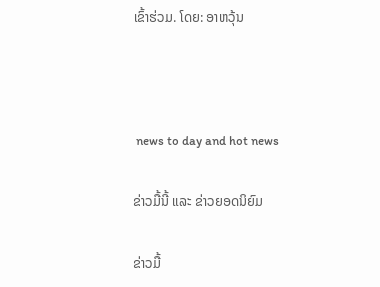ເຂົ້າຮ່ວມ. ໂດຍ: ອາຫວຸ້ນ



 news to day and hot news

ຂ່າວມື້ນີ້ ແລະ ຂ່າວຍອດນິຍົມ

ຂ່າວມື້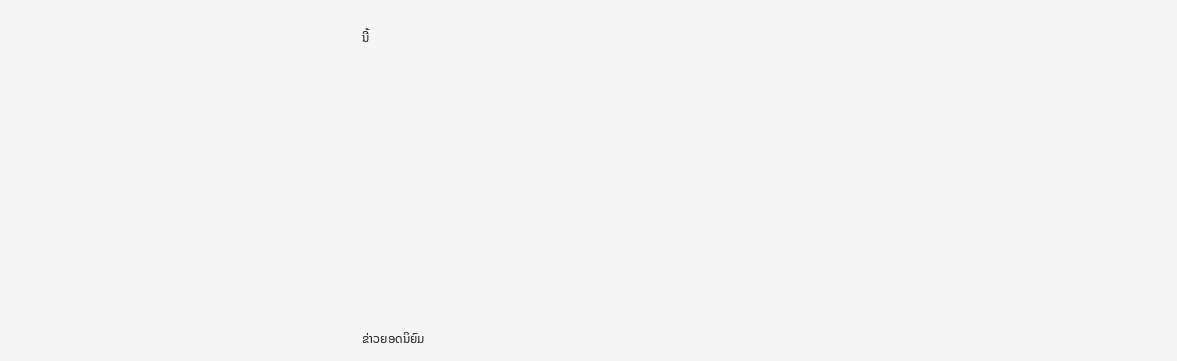ນີ້












ຂ່າວຍອດນິຍົມ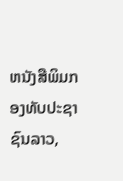ຫນັງສືພິມກອງທັບປະຊາຊົນລາວ,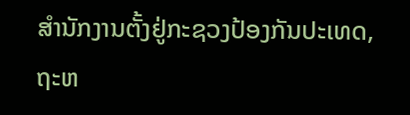ສຳນັກງານຕັ້ງຢູ່ກະຊວງປ້ອງກັນປະເທດ, ຖະຫ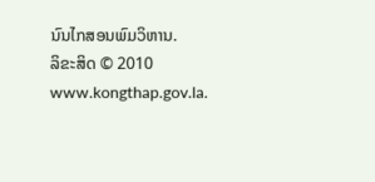ນົນໄກສອນພົມວິຫານ.
ລິຂະສິດ © 2010 www.kongthap.gov.la.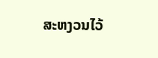ສະຫງວນໄວ້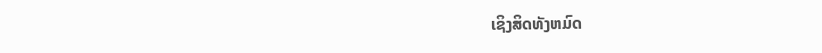ເຊິງສິດທັງຫມົດ